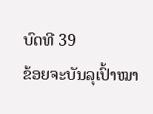ບົດທີ 39
ຂ້ອຍຈະບັນລຸເປົ້າໝາ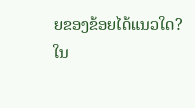ຍຂອງຂ້ອຍໄດ້ແນວໃດ?
ໃນ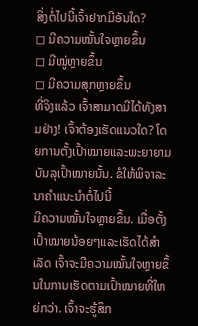ສິ່ງຕໍ່ໄປນີ້ເຈົ້າຢາກມີອັນໃດ?
◻ ມີຄວາມໝັ້ນໃຈຫຼາຍຂຶ້ນ
◻ ມີໝູ່ຫຼາຍຂຶ້ນ
◻ ມີຄວາມສຸກຫຼາຍຂຶ້ນ
ທີ່ຈິງແລ້ວ ເຈົ້າສາມາດມີໄດ້ທັງສາມຢ່າງ! ເຈົ້າຕ້ອງເຮັດແນວໃດ? ໂດຍການຕັ້ງເປົ້າໝາຍແລະພະຍາຍາມບັນລຸເປົ້າໝາຍນັ້ນ. ຂໍໃຫ້ພິຈາລະນາຄຳແນະນຳຕໍ່ໄປນີ້
ມີຄວາມໝັ້ນໃຈຫຼາຍຂຶ້ນ. ເມື່ອຕັ້ງເປົ້າໝາຍນ້ອຍໆແລະເຮັດໄດ້ສຳເລັດ ເຈົ້າຈະມີຄວາມໝັ້ນໃຈຫຼາຍຂຶ້ນໃນການເຮັດຕາມເປົ້າໝາຍທີ່ໃຫຍ່ກວ່າ. ເຈົ້າຈະຮູ້ສຶກ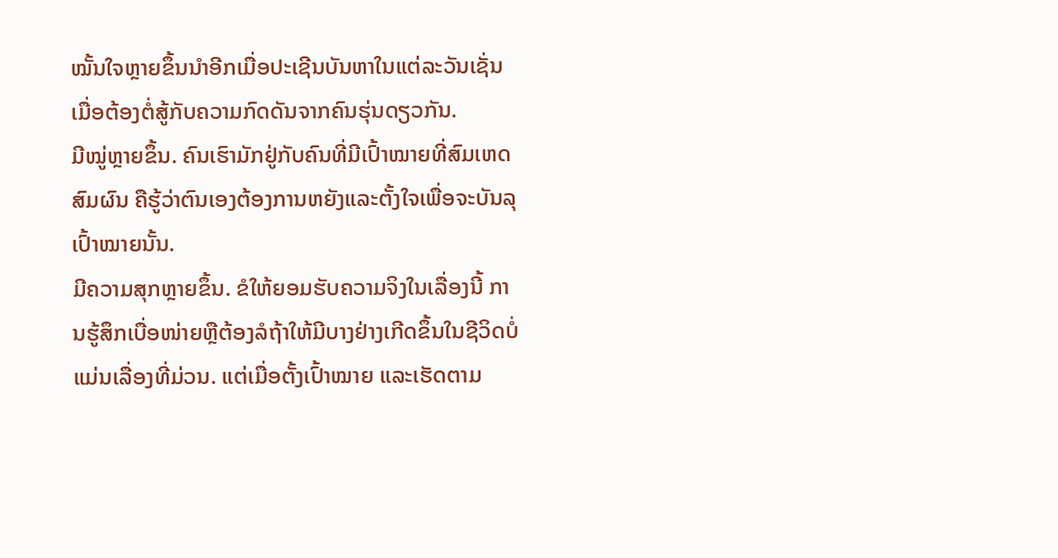ໝັ້ນໃຈຫຼາຍຂຶ້ນນຳອີກເມື່ອປະເຊີນບັນຫາໃນແຕ່ລະວັນເຊັ່ນ ເມື່ອຕ້ອງຕໍ່ສູ້ກັບຄວາມກົດດັນຈາກຄົນຮຸ່ນດຽວກັນ.
ມີໝູ່ຫຼາຍຂຶ້ນ. ຄົນເຮົາມັກຢູ່ກັບຄົນທີ່ມີເປົ້າໝາຍທີ່ສົມເຫດສົມຜົນ ຄືຮູ້ວ່າຕົນເອງຕ້ອງການຫຍັງແລະຕັ້ງໃຈເພື່ອຈະບັນລຸເປົ້າໝາຍນັ້ນ.
ມີຄວາມສຸກຫຼາຍຂຶ້ນ. ຂໍໃຫ້ຍອມຮັບຄວາມຈິງໃນເລື່ອງນີ້ ການຮູ້ສຶກເບື່ອໜ່າຍຫຼືຕ້ອງລໍຖ້າໃຫ້ມີບາງຢ່າງເກີດຂຶ້ນໃນຊີວິດບໍ່ແມ່ນເລື່ອງທີ່ມ່ວນ. ແຕ່ເມື່ອຕັ້ງເປົ້າໝາຍ ແລະເຮັດຕາມ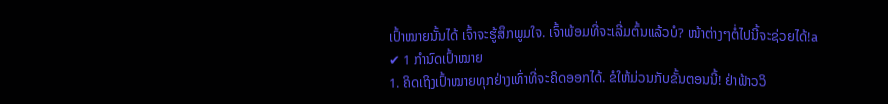ເປົ້າໝາຍນັ້ນໄດ້ ເຈົ້າຈະຮູ້ສຶກພູມໃຈ. ເຈົ້າພ້ອມທີ່ຈະເລີ່ມຕົ້ນແລ້ວບໍ? ໜ້າຕ່າງໆຕໍ່ໄປນີ້ຈະຊ່ວຍໄດ້!a
✔ 1 ກຳນົດເປົ້າໝາຍ
1. ຄິດເຖິງເປົ້າໝາຍທຸກຢ່າງເທົ່າທີ່ຈະຄິດອອກໄດ້. ຂໍໃຫ້ມ່ວນກັບຂັ້ນຕອນນີ້! ຢ່າຟ້າວວິ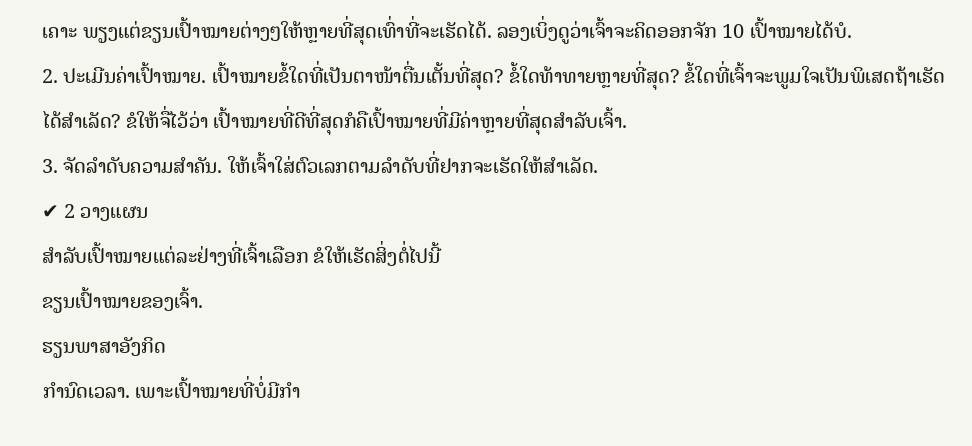ເຄາະ ພຽງແຕ່ຂຽນເປົ້າໝາຍຕ່າງໆໃຫ້ຫຼາຍທີ່ສຸດເທົ່າທີ່ຈະເຮັດໄດ້. ລອງເບິ່ງດູວ່າເຈົ້າຈະຄິດອອກຈັກ 10 ເປົ້າໝາຍໄດ້ບໍ.
2. ປະເມີນຄ່າເປົ້າໝາຍ. ເປົ້າໝາຍຂໍ້ໃດທີ່ເປັນຕາໜ້າຕື່ນເຕັ້ນທີ່ສຸດ? ຂໍ້ໃດທ້າທາຍຫຼາຍທີ່ສຸດ? ຂໍ້ໃດທີ່ເຈົ້າຈະພູມໃຈເປັນພິເສດຖ້າເຮັດໄດ້ສຳເລັດ? ຂໍໃຫ້ຈື່ໄວ້ວ່າ ເປົ້າໝາຍທີ່ດີທີ່ສຸດກໍຄືເປົ້າໝາຍທີ່ມີຄ່າຫຼາຍທີ່ສຸດສຳລັບເຈົ້າ.
3. ຈັດລຳດັບຄວາມສຳຄັນ. ໃຫ້ເຈົ້າໃສ່ຕົວເລກຕາມລຳດັບທີ່ຢາກຈະເຮັດໃຫ້ສຳເລັດ.
✔ 2 ວາງແຜນ
ສຳລັບເປົ້າໝາຍແຕ່ລະຢ່າງທີ່ເຈົ້າເລືອກ ຂໍໃຫ້ເຮັດສິ່ງຕໍ່ໄປນີ້
ຂຽນເປົ້າໝາຍຂອງເຈົ້າ.
ຮຽນພາສາອັງກິດ
ກຳນົດເວລາ. ເພາະເປົ້າໝາຍທີ່ບໍ່ມີກຳ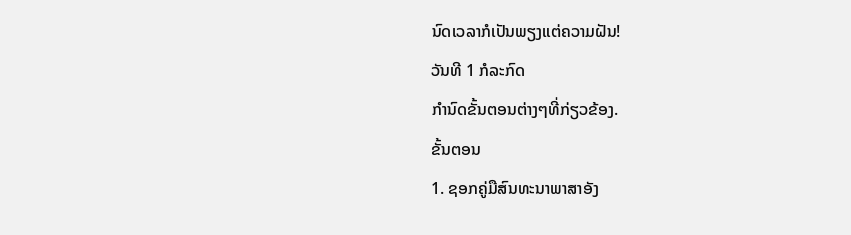ນົດເວລາກໍເປັນພຽງແຕ່ຄວາມຝັນ!
ວັນທີ 1 ກໍລະກົດ
ກຳນົດຂັ້ນຕອນຕ່າງໆທີ່ກ່ຽວຂ້ອງ.
ຂັ້ນຕອນ
1. ຊອກຄູ່ມືສົນທະນາພາສາອັງ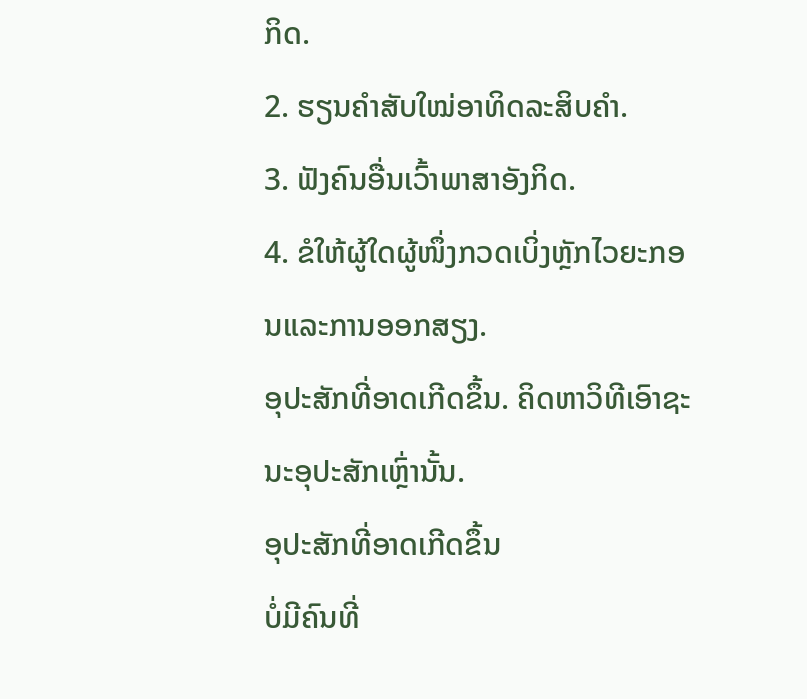ກິດ.
2. ຮຽນຄຳສັບໃໝ່ອາທິດລະສິບຄຳ.
3. ຟັງຄົນອື່ນເວົ້າພາສາອັງກິດ.
4. ຂໍໃຫ້ຜູ້ໃດຜູ້ໜຶ່ງກວດເບິ່ງຫຼັກໄວຍະກອນແລະການອອກສຽງ.
ອຸປະສັກທີ່ອາດເກີດຂຶ້ນ. ຄິດຫາວິທີເອົາຊະນະອຸປະສັກເຫຼົ່ານັ້ນ.
ອຸປະສັກທີ່ອາດເກີດຂຶ້ນ
ບໍ່ມີຄົນທີ່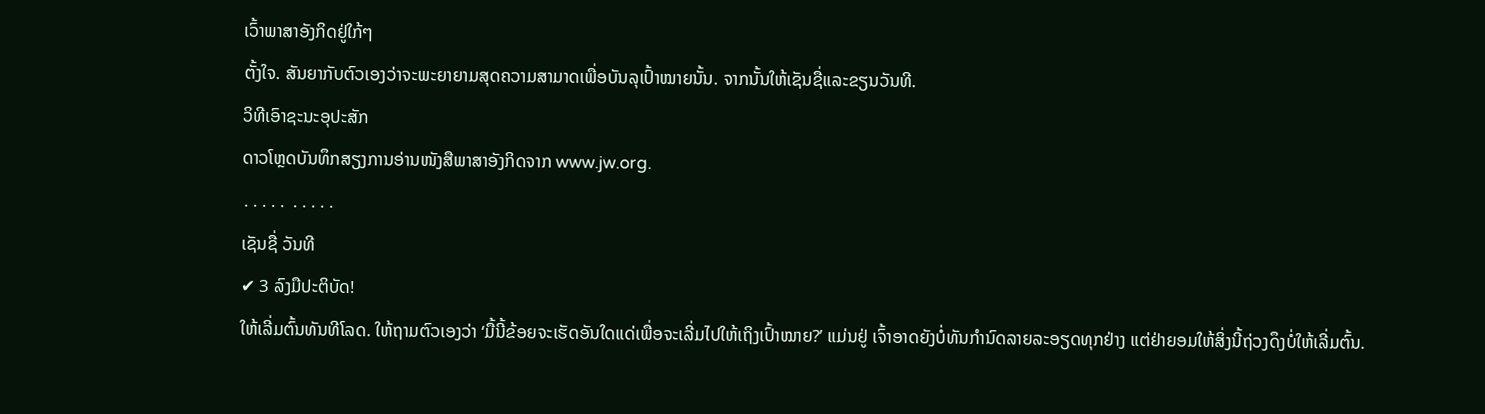ເວົ້າພາສາອັງກິດຢູ່ໃກ້ໆ
ຕັ້ງໃຈ. ສັນຍາກັບຕົວເອງວ່າຈະພະຍາຍາມສຸດຄວາມສາມາດເພື່ອບັນລຸເປົ້າໝາຍນັ້ນ. ຈາກນັ້ນໃຫ້ເຊັນຊື່ແລະຂຽນວັນທີ.
ວິທີເອົາຊະນະອຸປະສັກ
ດາວໂຫຼດບັນທຶກສຽງການອ່ານໜັງສືພາສາອັງກິດຈາກ www.jw.org.
․․․․․ ․․․․․
ເຊັນຊື່ ວັນທີ
✔ 3 ລົງມືປະຕິບັດ!
ໃຫ້ເລີ່ມຕົ້ນທັນທີໂລດ. ໃຫ້ຖາມຕົວເອງວ່າ ‘ມື້ນີ້ຂ້ອຍຈະເຮັດອັນໃດແດ່ເພື່ອຈະເລີ່ມໄປໃຫ້ເຖິງເປົ້າໝາຍ?’ ແມ່ນຢູ່ ເຈົ້າອາດຍັງບໍ່ທັນກຳນົດລາຍລະອຽດທຸກຢ່າງ ແຕ່ຢ່າຍອມໃຫ້ສິ່ງນີ້ຖ່ວງດຶງບໍ່ໃຫ້ເລີ່ມຕົ້ນ.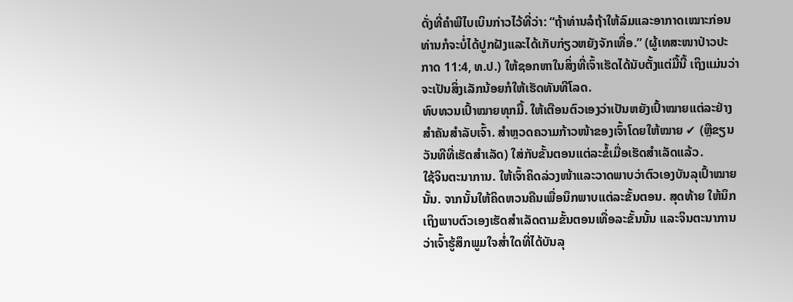ດັ່ງທີ່ຄຳພີໄບເບິນກ່າວໄວ້ທີ່ວ່າ: “ຖ້າທ່ານລໍຖ້າໃຫ້ລົມແລະອາກາດເໝາະກ່ອນ ທ່ານກໍຈະບໍ່ໄດ້ປູກຝັງແລະໄດ້ເກັບກ່ຽວຫຍັງຈັກເທື່ອ.” (ຜູ້ເທສະໜາປ່າວປະກາດ 11:4, ທ.ປ.) ໃຫ້ຊອກຫາໃນສິ່ງທີ່ເຈົ້າເຮັດໄດ້ນັບຕັ້ງແຕ່ມື້ນີ້ ເຖິງແມ່ນວ່າຈະເປັນສິ່ງເລັກນ້ອຍກໍໃຫ້ເຮັດທັນທີໂລດ.
ທົບທວນເປົ້າໝາຍທຸກມື້. ໃຫ້ເຕືອນຕົວເອງວ່າເປັນຫຍັງເປົ້າໝາຍແຕ່ລະຢ່າງສຳຄັນສຳລັບເຈົ້າ. ສຳຫຼວດຄວາມກ້າວໜ້າຂອງເຈົ້າໂດຍໃຫ້ໝາຍ ✔ (ຫຼືຂຽນວັນທີທີ່ເຮັດສຳເລັດ) ໃສ່ກັບຂັ້ນຕອນແຕ່ລະຂໍ້ເມື່ອເຮັດສຳເລັດແລ້ວ.
ໃຊ້ຈິນຕະນາການ. ໃຫ້ເຈົ້າຄິດລ່ວງໜ້າແລະວາດພາບວ່າຕົວເອງບັນລຸເປົ້າໝາຍນັ້ນ. ຈາກນັ້ນໃຫ້ຄິດຫວນຄືນເພື່ອນຶກພາບແຕ່ລະຂັ້ນຕອນ. ສຸດທ້າຍ ໃຫ້ນຶກເຖິງພາບຕົວເອງເຮັດສຳເລັດຕາມຂັ້ນຕອນເທື່ອລະຂັ້ນນັ້ນ ແລະຈິນຕະນາການວ່າເຈົ້າຮູ້ສຶກພູມໃຈສ່ຳໃດທີ່ໄດ້ບັນລຸ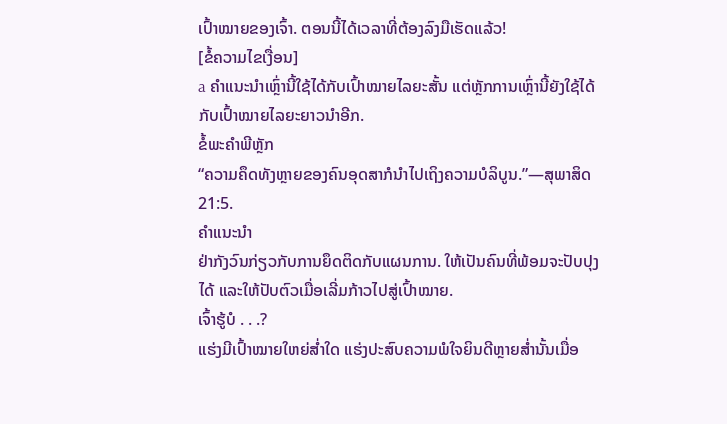ເປົ້າໝາຍຂອງເຈົ້າ. ຕອນນີ້ໄດ້ເວລາທີ່ຕ້ອງລົງມືເຮັດແລ້ວ!
[ຂໍ້ຄວາມໄຂເງື່ອນ]
a ຄຳແນະນຳເຫຼົ່ານີ້ໃຊ້ໄດ້ກັບເປົ້າໝາຍໄລຍະສັ້ນ ແຕ່ຫຼັກການເຫຼົ່ານີ້ຍັງໃຊ້ໄດ້ກັບເປົ້າໝາຍໄລຍະຍາວນຳອີກ.
ຂໍ້ພະຄຳພີຫຼັກ
“ຄວາມຄຶດທັງຫຼາຍຂອງຄົນອຸດສາກໍນຳໄປເຖິງຄວາມບໍລິບູນ.”—ສຸພາສິດ 21:5.
ຄຳແນະນຳ
ຢ່າກັງວົນກ່ຽວກັບການຍຶດຕິດກັບແຜນການ. ໃຫ້ເປັນຄົນທີ່ພ້ອມຈະປັບປຸງໄດ້ ແລະໃຫ້ປັບຕົວເມື່ອເລີ່ມກ້າວໄປສູ່ເປົ້າໝາຍ.
ເຈົ້າຮູ້ບໍ . . .?
ແຮ່ງມີເປົ້າໝາຍໃຫຍ່ສ່ຳໃດ ແຮ່ງປະສົບຄວາມພໍໃຈຍິນດີຫຼາຍສ່ຳນັ້ນເມື່ອ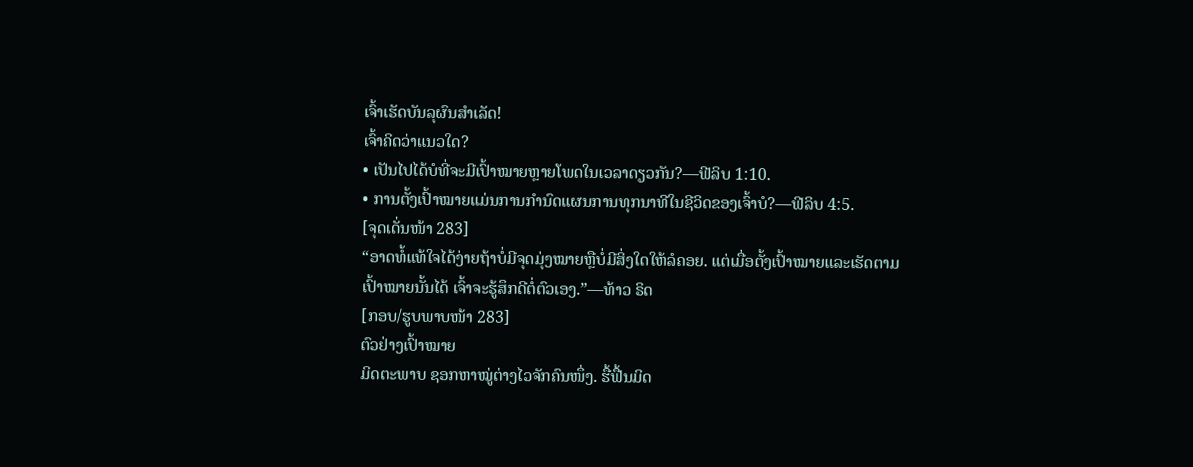ເຈົ້າເຮັດບັນລຸຜົນສຳເລັດ!
ເຈົ້າຄິດວ່າແນວໃດ?
• ເປັນໄປໄດ້ບໍທີ່ຈະມີເປົ້າໝາຍຫຼາຍໂພດໃນເວລາດຽວກັນ?—ຟີລິບ 1:10.
• ການຕັ້ງເປົ້າໝາຍແມ່ນການກຳນົດແຜນການທຸກນາທີໃນຊີວິດຂອງເຈົ້າບໍ?—ຟີລິບ 4:5.
[ຈຸດເດັ່ນໜ້າ 283]
“ອາດທໍ້ແທ້ໃຈໄດ້ງ່າຍຖ້າບໍ່ມີຈຸດມຸ່ງໝາຍຫຼືບໍ່ມີສິ່ງໃດໃຫ້ລໍຄອຍ. ແຕ່ເມື່ອຕັ້ງເປົ້າໝາຍແລະເຮັດຕາມເປົ້າໝາຍນັ້ນໄດ້ ເຈົ້າຈະຮູ້ສຶກດີຕໍ່ຕົວເອງ.”—ທ້າວ ຣິດ
[ກອບ/ຮູບພາບໜ້າ 283]
ຕົວຢ່າງເປົ້າໝາຍ
ມິດຕະພາບ ຊອກຫາໝູ່ຕ່າງໄວຈັກຄົນໜຶ່ງ. ຮື້ຟື້ນມິດ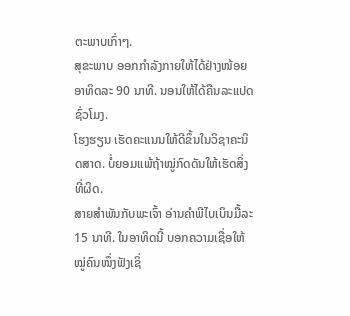ຕະພາບເກົ່າໆ.
ສຸຂະພາບ ອອກກຳລັງກາຍໃຫ້ໄດ້ຢ່າງໜ້ອຍອາທິດລະ 90 ນາທີ. ນອນໃຫ້ໄດ້ຄືນລະແປດຊົ່ວໂມງ.
ໂຮງຮຽນ ເຮັດຄະແນນໃຫ້ດີຂຶ້ນໃນວິຊາຄະນິດສາດ. ບໍ່ຍອມແພ້ຖ້າໝູ່ກົດດັນໃຫ້ເຮັດສິ່ງທີ່ຜິດ.
ສາຍສຳພັນກັບພະເຈົ້າ ອ່ານຄຳພີໄບເບິນມື້ລະ 15 ນາທີ. ໃນອາທິດນີ້ ບອກຄວາມເຊື່ອໃຫ້ໝູ່ຄົນໜຶ່ງຟັງເຊິ່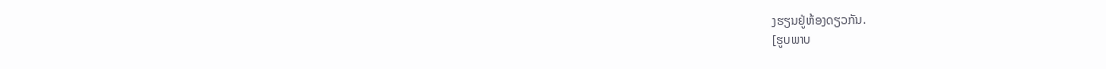ງຮຽນຢູ່ຫ້ອງດຽວກັນ.
[ຮູບພາບ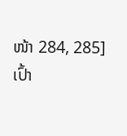ໜ້າ 284, 285]
ເປົ້າ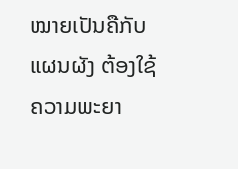ໝາຍເປັນຄືກັບແຜນຜັງ ຕ້ອງໃຊ້ຄວາມພະຍາ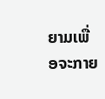ຍາມເພື່ອຈະກາຍ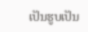ເປັນຮູບເປັນ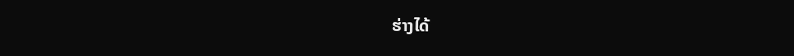ຮ່າງໄດ້